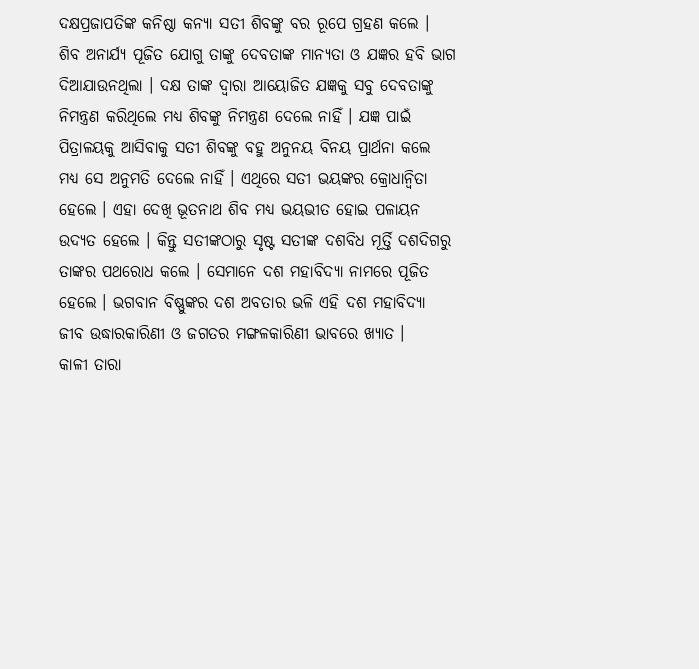ଦକ୍ଷପ୍ରଜାପତିଙ୍କ କନିଷ୍ଠା କନ୍ୟା ସତୀ ଶିବଙ୍କୁ ବର ରୂପେ ଗ୍ରହଣ କଲେ । ଶିବ ଅନାର୍ଯ୍ୟ ପୂଜିତ ଯୋଗୁ ତାଙ୍କୁ ଦେବତାଙ୍କ ମାନ୍ୟତା ଓ ଯଜ୍ଞର ହବି ଭାଗ ଦିଆଯାଉନଥିଲା । ଦକ୍ଷ ତାଙ୍କ ଦ୍ୱାରା ଆୟୋଜିତ ଯଜ୍ଞକୁ ସବୁ ଦେବତାଙ୍କୁ ନିମନ୍ତ୍ରଣ କରିଥିଲେ ମଧ୍ୟ ଶିବଙ୍କୁ ନିମନ୍ତ୍ରଣ ଦେଲେ ନାହିଁ । ଯଜ୍ଞ ପାଇଁ ପିତ୍ରାଳୟକୁ ଆସିବାକୁ ସତୀ ଶିବଙ୍କୁ ବହୁ ଅନୁନୟ ବିନୟ ପ୍ରାର୍ଥନା କଲେ ମଧ୍ୟ ସେ ଅନୁମତି ଦେଲେ ନାହିଁ । ଏଥିରେ ସତୀ ଭୟଙ୍କର କ୍ରୋଧାନ୍ୱିତା ହେଲେ । ଏହା ଦେଖି ଭୂତନାଥ ଶିବ ମଧ୍ୟ ଭୟଭୀତ ହୋଇ ପଳାୟନ ଉଦ୍ୟତ ହେଲେ । କିନ୍ତୁ ସତୀଙ୍କଠାରୁ ସୃଷ୍ଟ ସତୀଙ୍କ ଦଶବିଧ ମୂର୍ତ୍ତି ଦଶଦିଗରୁ ତାଙ୍କର ପଥରୋଧ କଲେ । ସେମାନେ ଦଶ ମହାବିଦ୍ୟା ନାମରେ ପୂଜିତ ହେଲେ । ଭଗବାନ ବିଷ୍ଣୁଙ୍କର ଦଶ ଅବତାର ଭଳି ଏହି ଦଶ ମହାବିଦ୍ୟା ଜୀବ ଉଦ୍ଧାରକାରିଣୀ ଓ ଜଗତର ମଙ୍ଗଳକାରିଣୀ ଭାବରେ ଖ୍ୟାତ ।
କାଳୀ ତାରା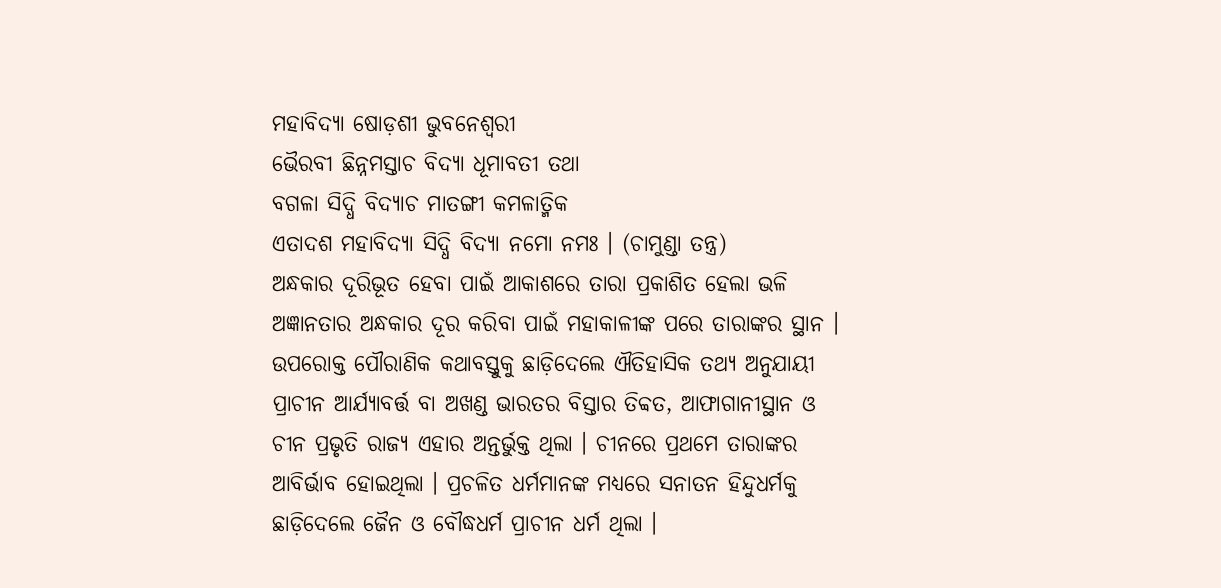ମହାବିଦ୍ୟା ଷୋଡ଼ଶୀ ଭୁବନେଶ୍ୱରୀ
ଭୈରବୀ ଛିନ୍ନମସ୍ତାଚ ବିଦ୍ୟା ଧୂମାବତୀ ତଥା
ବଗଳା ସିଦ୍ଧି ବିଦ୍ୟାଚ ମାତଙ୍ଗୀ କମଳାତ୍ମିକ
ଏତାଦଶ ମହାବିଦ୍ୟା ସିଦ୍ଧି ବିଦ୍ୟା ନମୋ ନମଃ । (ଚାମୁଣ୍ଡା ତନ୍ତ୍ର)
ଅନ୍ଧକାର ଦୂରିଭୂତ ହେବା ପାଇଁ ଆକାଶରେ ତାରା ପ୍ରକାଶିତ ହେଲା ଭଳି ଅଜ୍ଞାନତାର ଅନ୍ଧକାର ଦୂର କରିବା ପାଇଁ ମହାକାଳୀଙ୍କ ପରେ ତାରାଙ୍କର ସ୍ଥାନ ।
ଉପରୋକ୍ତ ପୌରାଣିକ କଥାବସ୍ତୁକୁ ଛାଡ଼ିଦେଲେ ଐତିହାସିକ ତଥ୍ୟ ଅନୁଯାୟୀ ପ୍ରାଚୀନ ଆର୍ଯ୍ୟାବର୍ତ୍ତ ବା ଅଖଣ୍ଡ ଭାରତର ବିସ୍ତାର ତିବ୍ୱତ, ଆଫାଗାନୀସ୍ଥାନ ଓ ଚୀନ ପ୍ରଭୃତି ରାଜ୍ୟ ଏହାର ଅନ୍ତର୍ଭୁକ୍ତ ଥିଲା । ଚୀନରେ ପ୍ରଥମେ ତାରାଙ୍କର ଆବିର୍ଭାବ ହୋଇଥିଲା । ପ୍ରଚଳିତ ଧର୍ମମାନଙ୍କ ମଧ୍ୟରେ ସନାତନ ହିନ୍ଦୁଧର୍ମକୁ ଛାଡ଼ିଦେଲେ ଜୈନ ଓ ବୌଦ୍ଧଧର୍ମ ପ୍ରାଚୀନ ଧର୍ମ ଥିଲା ।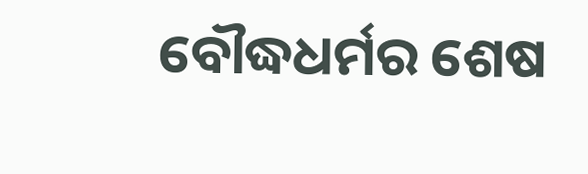ବୌଦ୍ଧଧର୍ମର ଶେଷ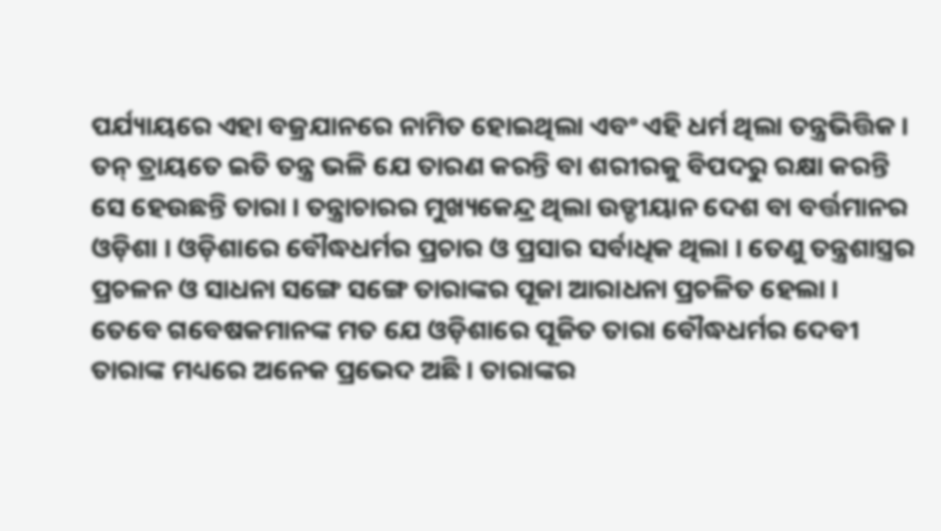ପର୍ଯ୍ୟାୟରେ ଏହା ବଜ୍ରଯାନରେ ନାମିତ ହୋଇଥିଲା ଏବଂ ଏହି ଧର୍ମ ଥିଲା ତନ୍ତ୍ରଭିତ୍ତିକ । ତନ୍ ତ୍ରାୟତେ ଇତି ତନ୍ତ୍ର ଭଳି ଯେ ତାରଣ କରନ୍ତି ବା ଶରୀରକୁ ବିପଦରୁ ରକ୍ଷା କରନ୍ତି ସେ ହେଉଛନ୍ତି ତାରା । ତନ୍ତ୍ରାଚାରର ମୁଖ୍ୟକେନ୍ଦ୍ର ଥିଲା ଉଡ୍ଡୀୟାନ ଦେଶ ବା ବର୍ତ୍ତମାନର ଓଡ଼ିଶା । ଓଡ଼ିଶାରେ ବୌଦ୍ଧଧର୍ମର ପ୍ରଚାର ଓ ପ୍ରସାର ସର୍ବାଧିକ ଥିଲା । ତେଣୁ ତନ୍ତ୍ରଶାସ୍ତ୍ରର ପ୍ରଚଳନ ଓ ସାଧନା ସଙ୍ଗେ ସଙ୍ଗେ ତାରାଙ୍କର ପୂଜା ଆରାଧନା ପ୍ରଚଳିତ ହେଲା ।
ତେବେ ଗବେଷକମାନଙ୍କ ମତ ଯେ ଓଡ଼ିଶାରେ ପୂଜିତ ତାରା ବୌଦ୍ଧଧର୍ମର ଦେବୀ ତାରାଙ୍କ ମଧ୍ୟରେ ଅନେକ ପ୍ରଭେଦ ଅଛି । ତାରାଙ୍କର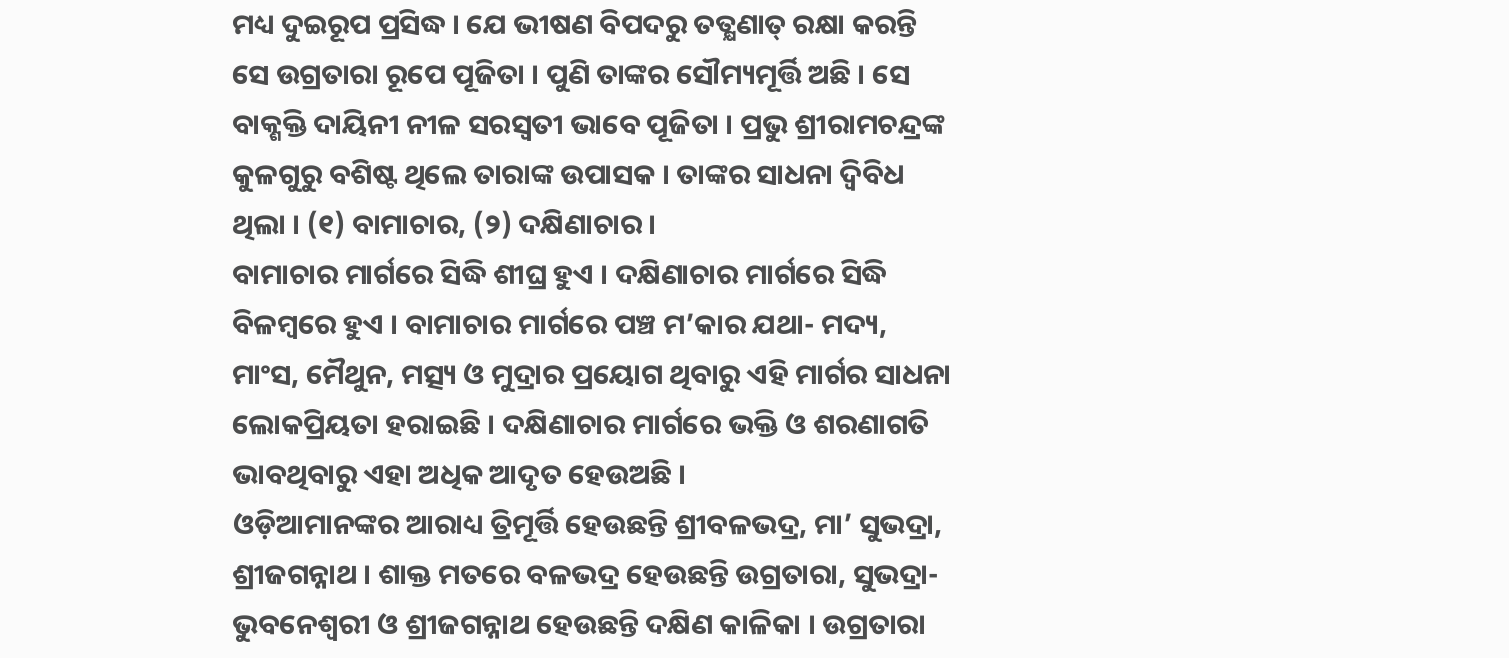ମଧ୍ୟ ଦୁଇରୂପ ପ୍ରସିଦ୍ଧ । ଯେ ଭୀଷଣ ବିପଦରୁ ତତ୍କ୍ଷଣାତ୍ ରକ୍ଷା କରନ୍ତି ସେ ଉଗ୍ରତାରା ରୂପେ ପୂଜିତା । ପୁଣି ତାଙ୍କର ସୌମ୍ୟମୂର୍ତ୍ତି ଅଛି । ସେ ବାକ୍ଶକ୍ତି ଦାୟିନୀ ନୀଳ ସରସ୍ୱତୀ ଭାବେ ପୂଜିତା । ପ୍ରଭୁ ଶ୍ରୀରାମଚନ୍ଦ୍ରଙ୍କ କୁଳଗୁରୁ ବଶିଷ୍ଟ ଥିଲେ ତାରାଙ୍କ ଉପାସକ । ତାଙ୍କର ସାଧନା ଦ୍ୱିବିଧ ଥିଲା । (୧) ବାମାଚାର, (୨) ଦକ୍ଷିଣାଚାର ।
ବାମାଚାର ମାର୍ଗରେ ସିଦ୍ଧି ଶୀଘ୍ର ହୁଏ । ଦକ୍ଷିଣାଚାର ମାର୍ଗରେ ସିଦ୍ଧି ବିଳମ୍ବରେ ହୁଏ । ବାମାଚାର ମାର୍ଗରେ ପଞ୍ଚ ମ’କାର ଯଥା- ମଦ୍ୟ, ମାଂସ, ମୈଥୁନ, ମତ୍ସ୍ୟ ଓ ମୁଦ୍ରାର ପ୍ରୟୋଗ ଥିବାରୁ ଏହି ମାର୍ଗର ସାଧନା ଲୋକପ୍ରିୟତା ହରାଇଛି । ଦକ୍ଷିଣାଚାର ମାର୍ଗରେ ଭକ୍ତି ଓ ଶରଣାଗତି ଭାବଥିବାରୁ ଏହା ଅଧିକ ଆଦୃତ ହେଉଅଛି ।
ଓଡ଼ିଆମାନଙ୍କର ଆରାଧ୍ୟ ତ୍ରିମୂର୍ତ୍ତି ହେଉଛନ୍ତି ଶ୍ରୀବଳଭଦ୍ର, ମା’ ସୁଭଦ୍ରା, ଶ୍ରୀଜଗନ୍ନାଥ । ଶାକ୍ତ ମତରେ ବଳଭଦ୍ର ହେଉଛନ୍ତି ଉଗ୍ରତାରା, ସୁଭଦ୍ରା- ଭୁବନେଶ୍ୱରୀ ଓ ଶ୍ରୀଜଗନ୍ନାଥ ହେଉଛନ୍ତି ଦକ୍ଷିଣ କାଳିକା । ଉଗ୍ରତାରା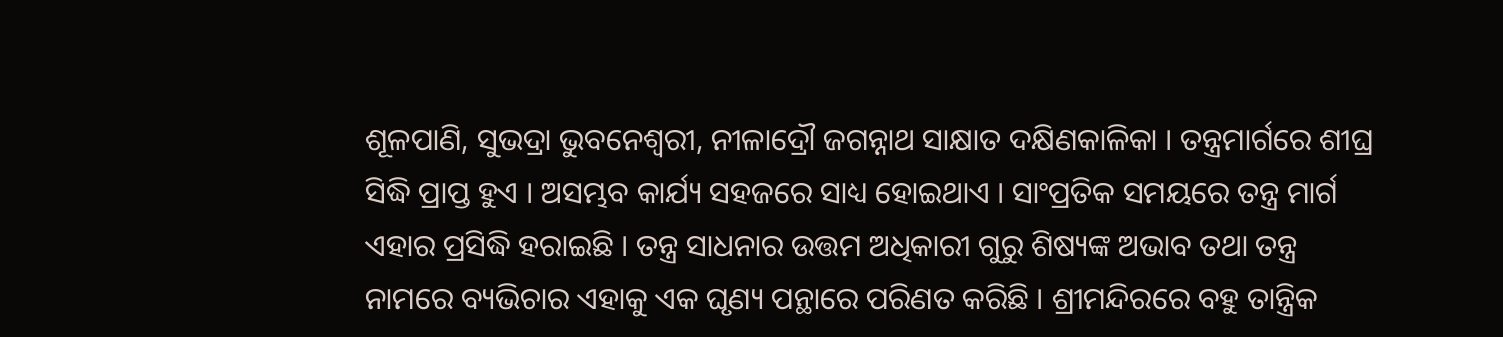ଶୂଳପାଣି, ସୁଭଦ୍ରା ଭୁବନେଶ୍ୱରୀ, ନୀଳାଦ୍ରୌ ଜଗନ୍ନାଥ ସାକ୍ଷାତ ଦକ୍ଷିଣକାଳିକା । ତନ୍ତ୍ରମାର୍ଗରେ ଶୀଘ୍ର ସିଦ୍ଧି ପ୍ରାପ୍ତ ହୁଏ । ଅସମ୍ଭବ କାର୍ଯ୍ୟ ସହଜରେ ସାଧ୍ୟ ହୋଇଥାଏ । ସାଂପ୍ରତିକ ସମୟରେ ତନ୍ତ୍ର ମାର୍ଗ ଏହାର ପ୍ରସିଦ୍ଧି ହରାଇଛି । ତନ୍ତ୍ର ସାଧନାର ଉତ୍ତମ ଅଧିକାରୀ ଗୁରୁ ଶିଷ୍ୟଙ୍କ ଅଭାବ ତଥା ତନ୍ତ୍ର ନାମରେ ବ୍ୟଭିଚାର ଏହାକୁ ଏକ ଘୃଣ୍ୟ ପନ୍ଥାରେ ପରିଣତ କରିଛି । ଶ୍ରୀମନ୍ଦିରରେ ବହୁ ତାନ୍ତ୍ରିକ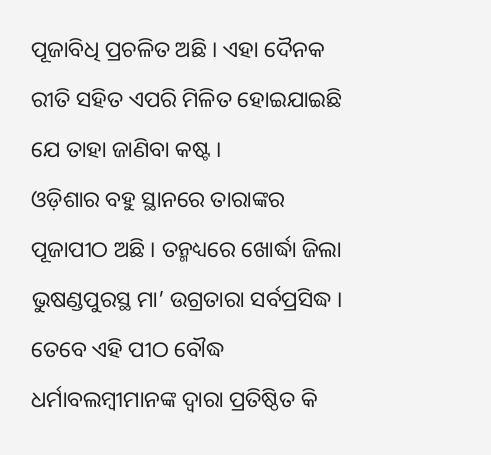ପୂଜାବିଧି ପ୍ରଚଳିତ ଅଛି । ଏହା ଦୈନକ ରୀତି ସହିତ ଏପରି ମିଳିତ ହୋଇଯାଇଛି ଯେ ତାହା ଜାଣିବା କଷ୍ଟ ।
ଓଡ଼ିଶାର ବହୁ ସ୍ଥାନରେ ତାରାଙ୍କର ପୂଜାପୀଠ ଅଛି । ତନ୍ମଧ୍ୟରେ ଖୋର୍ଦ୍ଧା ଜିଲା ଭୁଷଣ୍ଡପୁରସ୍ଥ ମା’ ଉଗ୍ରତାରା ସର୍ବପ୍ରସିଦ୍ଧ । ତେବେ ଏହି ପୀଠ ବୌଦ୍ଧ ଧର୍ମାବଲମ୍ବୀମାନଙ୍କ ଦ୍ୱାରା ପ୍ରତିଷ୍ଠିତ କି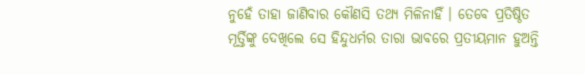ନୁହେଁ ତାହା ଜାଣିବାର କୌଣସି ତଥ୍ୟ ମିଳିନାହିଁ । ତେବେ ପ୍ରତିଷ୍ଠିତ ମୂର୍ତ୍ତିଙ୍କୁ ଦେଖିଲେ ସେ ହିନ୍ଦୁଧର୍ମର ତାରା ଭାବରେ ପ୍ରତୀୟମାନ ହୁଅନ୍ତି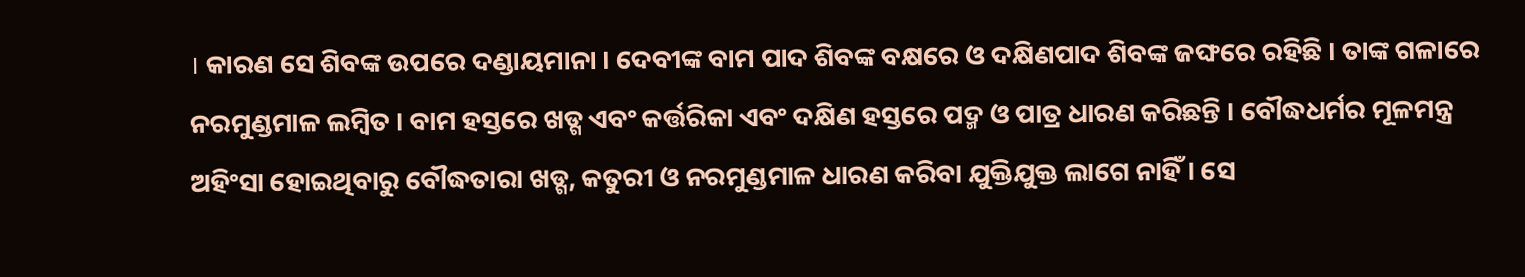। କାରଣ ସେ ଶିବଙ୍କ ଉପରେ ଦଣ୍ଡାୟମାନା । ଦେବୀଙ୍କ ବାମ ପାଦ ଶିବଙ୍କ ବକ୍ଷରେ ଓ ଦକ୍ଷିଣପାଦ ଶିବଙ୍କ ଜଙ୍ଘରେ ରହିଛି । ତାଙ୍କ ଗଳାରେ ନରମୁଣ୍ଡମାଳ ଲମ୍ବିତ । ବାମ ହସ୍ତରେ ଖଡ୍ଗ ଏବଂ କର୍ତ୍ତରିକା ଏବଂ ଦକ୍ଷିଣ ହସ୍ତରେ ପଦ୍ମ ଓ ପାତ୍ର ଧାରଣ କରିଛନ୍ତି । ବୌଦ୍ଧଧର୍ମର ମୂଳମନ୍ତ୍ର ଅହିଂସା ହୋଇଥିବାରୁ ବୌଦ୍ଧତାରା ଖଡ୍ଗ, କତୁରୀ ଓ ନରମୁଣ୍ଡମାଳ ଧାରଣ କରିବା ଯୁକ୍ତିଯୁକ୍ତ ଲାଗେ ନାହିଁ । ସେ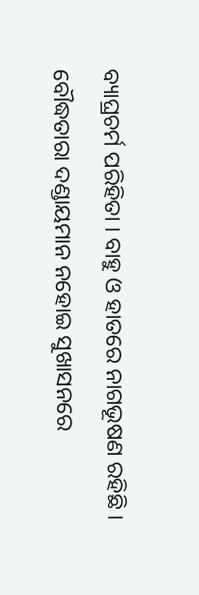ବ୍ୟାଘ୍ରଚର୍ମ ପରିହିତା । ବାହୁ ଓ ହାତରେ ନାଗଭୂଷଣ ରହିଛି । ବୌଦ୍ଧତାରା ଦଣ୍ଡାୟମାନ ନହୋଇ ସୁଖାସନରେ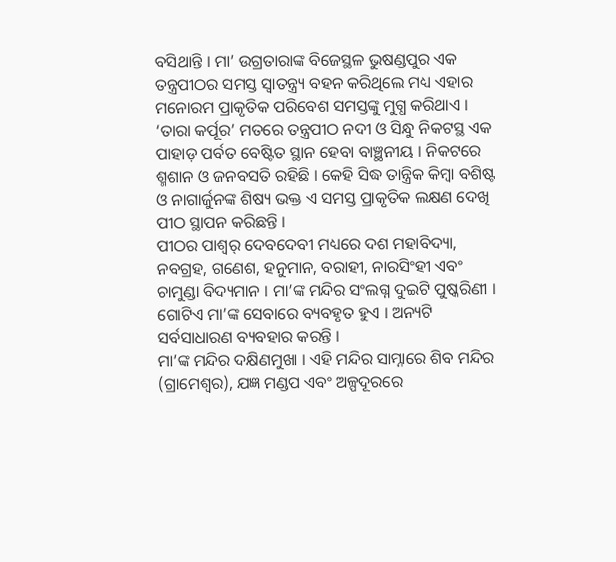ବସିଥାନ୍ତି । ମା’ ଉଗ୍ରତାରାଙ୍କ ବିଜେସ୍ଥଳ ଭୁଷଣ୍ଡପୁର ଏକ ତନ୍ତ୍ରପୀଠର ସମସ୍ତ ସ୍ୱାତନ୍ତ୍ର୍ୟ ବହନ କରିଥିଲେ ମଧ୍ୟ ଏହାର ମନୋରମ ପ୍ରାକୃତିକ ପରିବେଶ ସମସ୍ତଙ୍କୁ ମୁଗ୍ଧ କରିଥାଏ । ‘ତାରା କର୍ପୂର’ ମତରେ ତନ୍ତ୍ରପୀଠ ନଦୀ ଓ ସିନ୍ଧୁ ନିକଟସ୍ଥ ଏକ ପାହାଡ଼ ପର୍ବତ ବେଷ୍ଟିତ ସ୍ଥାନ ହେବା ବାଞ୍ଛନୀୟ । ନିକଟରେ ଶ୍ମଶାନ ଓ ଜନବସତି ରହିଛି । କେହି ସିଦ୍ଧ ତାନ୍ତ୍ରିକ କିମ୍ବା ବଶିଷ୍ଟ ଓ ନାଗାର୍ଜୁନଙ୍କ ଶିଷ୍ୟ ଭକ୍ତ ଏ ସମସ୍ତ ପ୍ରାକୃତିକ ଲକ୍ଷଣ ଦେଖି ପୀଠ ସ୍ଥାପନ କରିଛନ୍ତି ।
ପୀଠର ପାଶ୍ୱର୍ ଦେବଦେବୀ ମଧ୍ୟରେ ଦଶ ମହାବିଦ୍ୟା, ନବଗ୍ରହ, ଗଣେଶ, ହନୁମାନ, ବରାହୀ, ନାରସିଂହୀ ଏବଂ ଚାମୁଣ୍ଡା ବିଦ୍ୟମାନ । ମା’ଙ୍କ ମନ୍ଦିର ସଂଲଗ୍ନ ଦୁଇଟି ପୁଷ୍କରିଣୀ । ଗୋଟିଏ ମା’ଙ୍କ ସେବାରେ ବ୍ୟବହୃତ ହୁଏ । ଅନ୍ୟଟି ସର୍ବସାଧାରଣ ବ୍ୟବହାର କରନ୍ତି ।
ମା’ଙ୍କ ମନ୍ଦିର ଦକ୍ଷିଣମୁଖା । ଏହି ମନ୍ଦିର ସାମ୍ନାରେ ଶିବ ମନ୍ଦିର (ଗ୍ରାମେଶ୍ୱର), ଯଜ୍ଞ ମଣ୍ଡପ ଏବଂ ଅଳ୍ପଦୂରରେ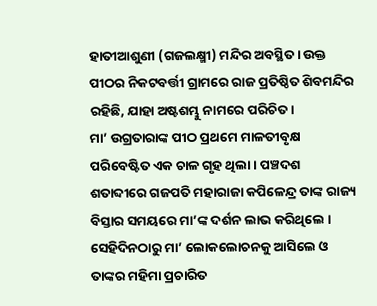ହାତୀଆଶୁଣୀ (ଗଜଲକ୍ଷ୍ମୀ) ମନ୍ଦିର ଅବସ୍ଥିତ । ଉକ୍ତ ପୀଠର ନିକଟବର୍ତ୍ତୀ ଗ୍ରାମରେ ରାଜ ପ୍ରତିଷ୍ଠିତ ଶିବମନ୍ଦିର ରହିଛି, ଯାହା ଅଷ୍ଟଶମ୍ଭୁ ନାମରେ ପରିଚିତ ।
ମା’ ଉଗ୍ରତାରାଙ୍କ ପୀଠ ପ୍ରଥମେ ମାଳତୀବୃକ୍ଷ ପରିବେଷ୍ଟିତ ଏକ ଚାଳ ଗୃହ ଥିଲା । ପଞ୍ଚଦଶ ଶତାବ୍ଦୀରେ ଗଜପତି ମହାରାଜା କପିଳେନ୍ଦ୍ର ତାଙ୍କ ରାଜ୍ୟ ବିସ୍ତାର ସମୟରେ ମା’ଙ୍କ ଦର୍ଶନ ଲାଭ କରିଥିଲେ । ସେହିଦିନଠାରୁ ମା’ ଲୋକଲୋଚନକୁ ଆସିଲେ ଓ ତାଙ୍କର ମହିମା ପ୍ରଚାରିତ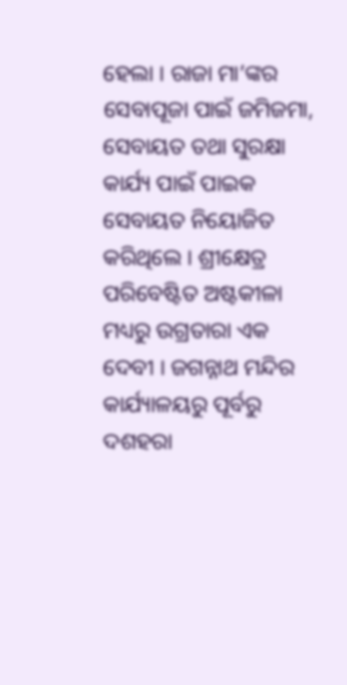ହେଲା । ରାଜା ମା’ଙ୍କର ସେବାପୂଜା ପାଇଁ ଜମିଜମା, ସେବାୟତ ତଥା ସୁରକ୍ଷା କାର୍ଯ୍ୟ ପାଇଁ ପାଇକ ସେବାୟତ ନିୟୋଜିତ କରିଥିଲେ । ଶ୍ରୀକ୍ଷେତ୍ର ପରିବେଷ୍ଟିତ ଅଷ୍ଟକୀଳା ମଧ୍ୟରୁ ଉଗ୍ରତାରା ଏକ ଦେବୀ । ଜଗନ୍ନାଥ ମନ୍ଦିର କାର୍ଯ୍ୟାଳୟରୁ ପୂର୍ବରୁ ଦଶହରା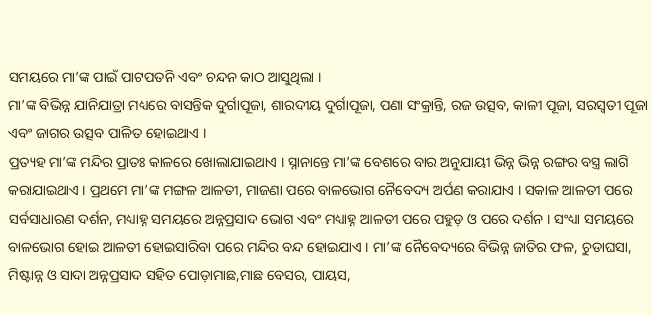ସମୟରେ ମା’ଙ୍କ ପାଇଁ ପାଟପତନି ଏବଂ ଚନ୍ଦନ କାଠ ଆସୁଥିଲା ।
ମା’ଙ୍କ ବିଭିନ୍ନ ଯାନିଯାତ୍ରା ମଧ୍ୟରେ ବାସନ୍ତିକ ଦୁର୍ଗାପୂଜା, ଶାରଦୀୟ ଦୁର୍ଗାପୂଜା, ପଣା ସଂକ୍ରାନ୍ତି, ରଜ ଉତ୍ସବ, କାଳୀ ପୂଜା, ସରସ୍ୱତୀ ପୂଜା ଏବଂ ଜାଗର ଉତ୍ସବ ପାଳିତ ହୋଇଥାଏ ।
ପ୍ରତ୍ୟହ ମା’ଙ୍କ ମନ୍ଦିର ପ୍ରାତଃ କାଳରେ ଖୋଲାଯାଇଥାଏ । ସ୍ନାନାନ୍ତେ ମା’ଙ୍କ ବେଶରେ ବାର ଅନୁଯାୟୀ ଭିନ୍ନ ଭିନ୍ନ ରଙ୍ଗର ବସ୍ତ୍ର ଲାଗି କରାଯାଇଥାଏ । ପ୍ରଥମେ ମା’ଙ୍କ ମଙ୍ଗଳ ଆଳତୀ, ମାଜଣା ପରେ ବାଳଭୋଗ ନୈବେଦ୍ୟ ଅର୍ପଣ କରାଯାଏ । ସକାଳ ଆଳତୀ ପରେ ସର୍ବସାଧାରଣ ଦର୍ଶନ, ମଧ୍ୟାହ୍ନ ସମୟରେ ଅନ୍ନପ୍ରସାଦ ଭୋଗ ଏବଂ ମଧ୍ୟାହ୍ନ ଆଳତୀ ପରେ ପହୁଡ଼ ଓ ପରେ ଦର୍ଶନ । ସଂଧ୍ୟା ସମୟରେ ବାଳଭୋଗ ହୋଇ ଆଳତୀ ହୋଇସାରିବା ପରେ ମନ୍ଦିର ବନ୍ଦ ହୋଇଯାଏ । ମା’ଙ୍କ ନୈବେଦ୍ୟରେ ବିଭିନ୍ନ ଜାତିର ଫଳ, ଚୁଡାଘସା, ମିଷ୍ଟାନ୍ନ ଓ ସାଦା ଅନ୍ନପ୍ରସାଦ ସହିତ ପୋଡ଼ାମାଛ,ମାଛ ବେସର, ପାୟସ,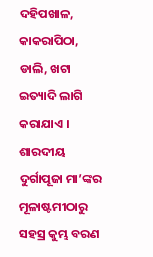ଦହିପଖାଳ, କାକରାପିଠା, ଡାଲି, ଖଟା ଇତ୍ୟାଦି ଲାଗି କରାଯାଏ ।
ଶାରଦୀୟ ଦୁର୍ଗାପୂଜା ମା’ଙ୍କର ମୂଳାଷ୍ଟମୀଠାରୁ ସହସ୍ର କୁମ୍ଭ ବରଣ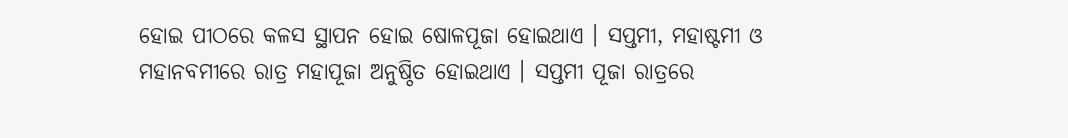ହୋଇ ପୀଠରେ କଳସ ସ୍ଥାପନ ହୋଇ ଷୋଳପୂଜା ହୋଇଥାଏ । ସପ୍ତମୀ, ମହାଷ୍ଟମୀ ଓ ମହାନବମୀରେ ରାତ୍ର ମହାପୂଜା ଅନୁଷ୍ଠିତ ହୋଇଥାଏ । ସପ୍ତମୀ ପୂଜା ରାତ୍ରରେ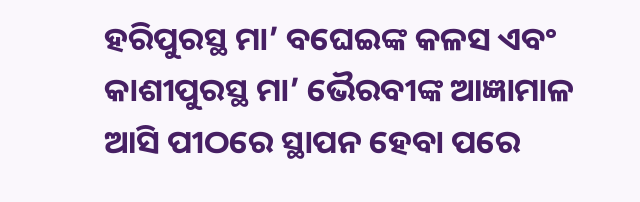ହରିପୁରସ୍ଥ ମା’ ବଘେଇଙ୍କ କଳସ ଏବଂ କାଶୀପୁରସ୍ଥ ମା’ ଭୈରବୀଙ୍କ ଆଜ୍ଞାମାଳ ଆସି ପୀଠରେ ସ୍ଥାପନ ହେବା ପରେ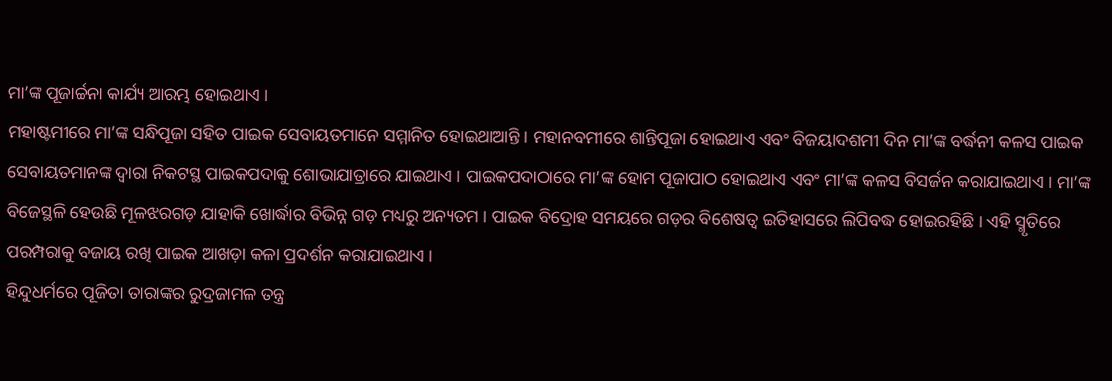ମା’ଙ୍କ ପୂଜାର୍ଚ୍ଚନା କାର୍ଯ୍ୟ ଆରମ୍ଭ ହୋଇଥାଏ ।
ମହାଷ୍ଟମୀରେ ମା’ଙ୍କ ସନ୍ଧିପୂଜା ସହିତ ପାଇକ ସେବାୟତମାନେ ସମ୍ମାନିତ ହୋଇଥାଆନ୍ତି । ମହାନବମୀରେ ଶାନ୍ତିପୂଜା ହୋଇଥାଏ ଏବଂ ବିଜୟାଦଶମୀ ଦିନ ମା’ଙ୍କ ବର୍ଦ୍ଧନୀ କଳସ ପାଇକ ସେବାୟତମାନଙ୍କ ଦ୍ୱାରା ନିକଟସ୍ଥ ପାଇକପଦାକୁ ଶୋଭାଯାତ୍ରାରେ ଯାଇଥାଏ । ପାଇକପଦାଠାରେ ମା’ଙ୍କ ହୋମ ପୂଜାପାଠ ହୋଇଥାଏ ଏବଂ ମା’ଙ୍କ କଳସ ବିସର୍ଜନ କରାଯାଇଥାଏ । ମା’ଙ୍କ ବିଜେସ୍ଥଳି ହେଉଛି ମୂଳଝରଗଡ଼ ଯାହାକି ଖୋର୍ଦ୍ଧାର ବିଭିନ୍ନ ଗଡ଼ ମଧ୍ୟରୁ ଅନ୍ୟତମ । ପାଇକ ବିଦ୍ରୋହ ସମୟରେ ଗଡ଼ର ବିଶେଷତ୍ୱ ଇତିହାସରେ ଲିପିବଦ୍ଧ ହୋଇରହିଛି । ଏହି ସ୍ମୃତିରେ ପରମ୍ପରାକୁ ବଜାୟ ରଖି ପାଇକ ଆଖଡ଼ା କଳା ପ୍ରଦର୍ଶନ କରାଯାଇଥାଏ ।
ହିନ୍ଦୁଧର୍ମରେ ପୂଜିତା ତାରାଙ୍କର ରୁଦ୍ରଜାମଳ ତନ୍ତ୍ର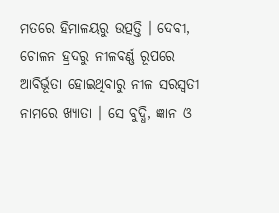ମତରେ ହିମାଳୟରୁ ଉତ୍ପତ୍ତି । ଦେବୀ, ଚୋଳନ ହ୍ରଦରୁ ନୀଳବର୍ଣ୍ଣ ରୂପରେ ଆବିର୍ଭୂତା ହୋଇଥିବାରୁ ନୀଳ ସରସ୍ୱତୀ ନାମରେ ଖ୍ୟାତା । ସେ ବୁଦ୍ଧି, ଜ୍ଞାନ ଓ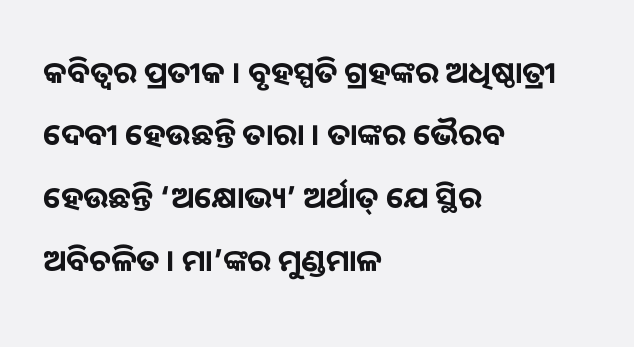କବିତ୍ୱର ପ୍ରତୀକ । ବୃହସ୍ପତି ଗ୍ରହଙ୍କର ଅଧିଷ୍ଠାତ୍ରୀ ଦେବୀ ହେଉଛନ୍ତି ତାରା । ତାଙ୍କର ଭୈରବ ହେଉଛନ୍ତି ‘ଅକ୍ଷୋଭ୍ୟ’ ଅର୍ଥାତ୍ ଯେ ସ୍ଥିର ଅବିଚଳିତ । ମା’ଙ୍କର ମୁଣ୍ଡମାଳ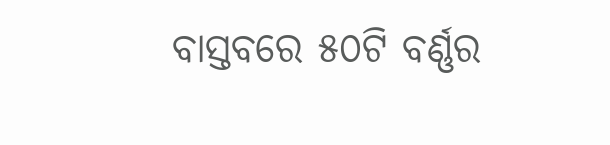ବାସ୍ତବରେ ୫୦ଟି ବର୍ଣ୍ଣର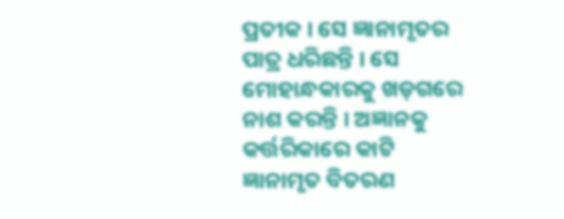ପ୍ରତୀକ । ସେ ଜ୍ଞାନାମୃତର ପାତ୍ର ଧରିଛନ୍ତି । ସେ ମୋହାନ୍ଧକାରକୁ ଖଡ଼ଗରେ ନାଶ କରନ୍ତି । ଅଜ୍ଞାନକୁ କର୍ତ୍ତରିକାରେ କାଟି ଜ୍ଞାନାମୃତ ବିତରଣ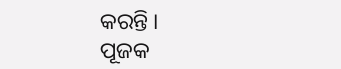କରନ୍ତି ।
ପୂଜକ